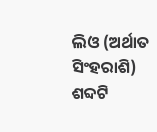ଲିଓ (ଅର୍ଥାତ ସିଂହରାଶି) ଶବ୍ଦଟି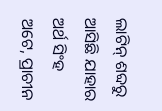ଲାଟିନ୍ ଶବ୍ଦରୁ ଆସିଛି ଯାହାର ଅର୍ଥ ସିଂହ ଅଟେ, ପ୍ରାଚୀନ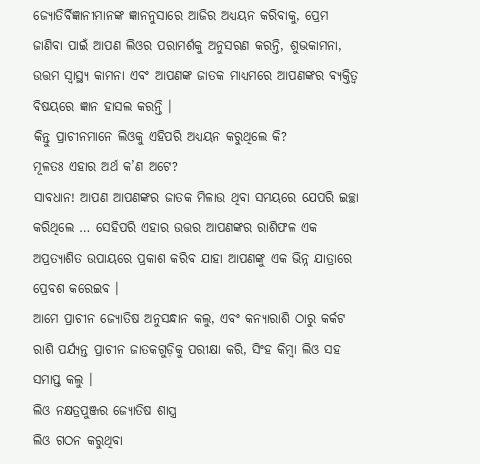ଜ୍ୟୋତିର୍ବିଜ୍ଞାନୀମାନଙ୍କ ଜ୍ଞାନନୁସାରେ ଆଜିର ଅଧ୍ୟୟନ କରିବାକୁ, ପ୍ରେମ ଜାଣିବା ପାଇଁ ଆପଣ ଲିଓର ପରାମର୍ଶକୁ ଅନୁସରଣ କରନ୍ତି, ଶୁଭକାମନା, ଉତ୍ତମ ସ୍ୱାସ୍ଥ୍ୟ କାମନା ଏବଂ ଆପଣଙ୍କ ଜାତକ ମାଧ୍ୟମରେ ଆପଣଙ୍କର ବ୍ୟକ୍ତିତ୍ୱ ବିଷୟରେ ଜ୍ଞାନ ହାସଲ କରନ୍ତି ।
କିନ୍ତୁ ପ୍ରାଚୀନମାନେ ଲିଓକୁ ଏହିପରି ଅଧ୍ୟୟନ କରୁଥିଲେ କି?
ମୂଳତଃ ଏହାର ଅର୍ଥ କ’ଣ ଅଟେ?
ସାବଧାନ! ଆପଣ ଆପଣଙ୍କର ଜାତକ ମିଳାଉ ଥିବା ସମୟରେ ଯେପରି ଇଚ୍ଛା କରିଥିଲେ … ସେହିପରି ଏହାର ଉତ୍ତର ଆପଣଙ୍କର ରାଶିଫଳ ଏକ ଅପ୍ରତ୍ୟାଶିତ ଉପାୟରେ ପ୍ରକାଶ କରିବ ଯାହା ଆପଣଙ୍କୁ ଏକ ଭିନ୍ନ ଯାତ୍ରାରେ ପ୍ରେବଶ କରେଇବ ।
ଆମେ ପ୍ରାଚୀନ ଜ୍ୟୋତିଷ ଅନୁସନ୍ଧାନ କଲୁ, ଏବଂ କନ୍ୟାରାଶି ଠାରୁ କର୍କଟ ରାଶି ପର୍ଯ୍ୟନ୍ତ ପ୍ରାଚୀନ ଜାତକଗୁଡ଼ିକୁ ପରୀକ୍ଷା କରି, ସିଂହ କିମ୍ବା ଲିଓ ସହ ସମାପ୍ତ କଲୁ ।
ଲିଓ ନକ୍ଷତ୍ରପୁଞ୍ଜର ଜ୍ୟୋତିଷ ଶାସ୍ତ୍ର
ଲିଓ ଗଠନ କରୁଥିବା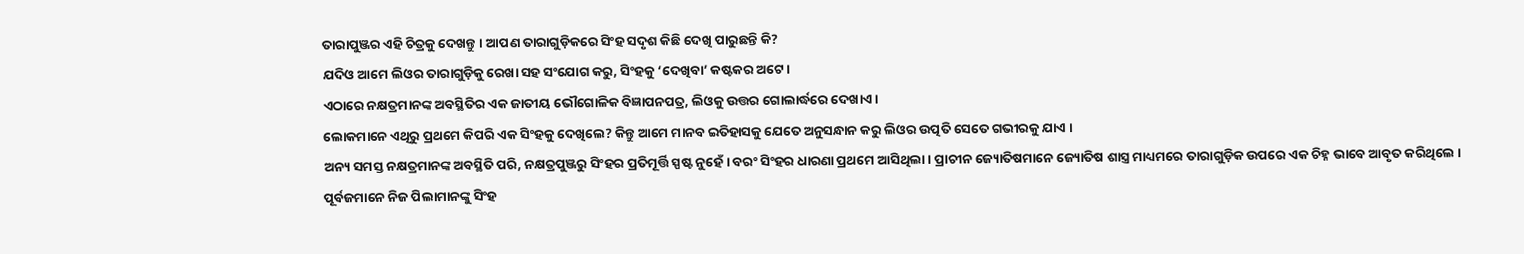ତାରାପୁଞ୍ଜର ଏହି ଚିତ୍ରକୁ ଦେଖନ୍ତୁ । ଆପଣ ତାରାଗୁଡ଼ିକରେ ସିଂହ ସଦୃଶ କିଛି ଦେଖି ପାରୁଛନ୍ତି କି?
ଯଦିଓ ଆମେ ଲିଓର ତାରାଗୁଡ଼ିକୁ ରେଖା ସହ ସଂଯୋଗ କରୁ, ସିଂହକୁ ‘ଦେଖିବା’ କଷ୍ଟକର ଅଟେ ।
ଏଠାରେ ନକ୍ଷତ୍ରମାନଙ୍କ ଅବସ୍ଥିତିର ଏକ ଜାତୀୟ ଭୌଗୋଳିକ ବିଜ୍ଞାପନପତ୍ର, ଲିଓକୁ ଉତ୍ତର ଗୋଲାର୍ଦ୍ଧରେ ଦେଖାଏ ।
ଲୋକମାନେ ଏଥିରୁ ପ୍ରଥମେ କିପରି ଏକ ସିଂହକୁ ଦେଖିଲେ? କିନ୍ତୁ ଆମେ ମାନବ ଇତିହାସକୁ ଯେତେ ଅନୁସନ୍ଧାନ କରୁ ଲିଓର ଉତ୍ପତି ସେତେ ଗଭୀରକୁ ଯାଏ ।
ଅନ୍ୟ ସମସ୍ତ ନକ୍ଷତ୍ରମାନଙ୍କ ଅବସ୍ଥିତି ପରି, ନକ୍ଷତ୍ରପୁଞ୍ଜରୁ ସିଂହର ପ୍ରତିମୂର୍ତ୍ତି ସ୍ପଷ୍ଟ ନୁହେଁ । ବରଂ ସିଂହର ଧାରଣା ପ୍ରଥମେ ଆସିଥିଲା । ପ୍ରାଚୀନ ଜ୍ୟୋତିଷମାନେ ଜ୍ୟୋତିଷ ଶାସ୍ତ୍ର ମାଧ୍ୟମରେ ତାରାଗୁଡ଼ିକ ଉପରେ ଏକ ଚିହ୍ନ ଭାବେ ଆବୃତ କରିଥିଲେ । ପୂର୍ବଜମାନେ ନିଜ ପିଲାମାନଙ୍କୁ ସିଂହ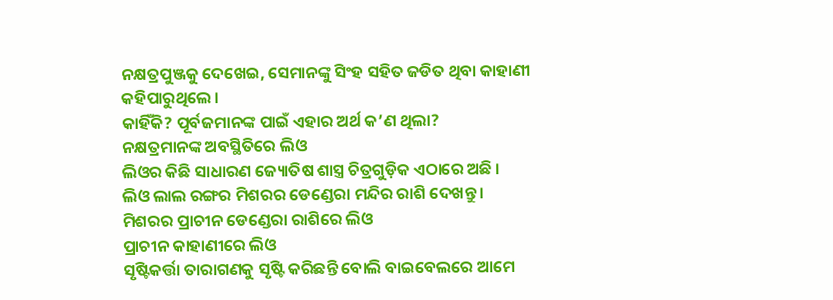ନକ୍ଷତ୍ରପୁଞ୍ଜକୁ ଦେଖେଇ, ସେମାନଙ୍କୁ ସିଂହ ସହିତ ଜଡିତ ଥିବା କାହାଣୀ କହିପାରୁଥିଲେ ।
କାହିଁକି? ପୂର୍ବଜମାନଙ୍କ ପାଇଁ ଏହାର ଅର୍ଥ କ’ଣ ଥିଲା?
ନକ୍ଷତ୍ରମାନଙ୍କ ଅବସ୍ଥିତିରେ ଲିଓ
ଲିଓର କିଛି ସାଧାରଣ ଜ୍ୟୋତିଷ ଶାସ୍ତ୍ର ଚିତ୍ରଗୁଡ଼ିକ ଏଠାରେ ଅଛି ।
ଲିଓ ଲାଲ ରଙ୍ଗର ମିଶରର ଡେଣ୍ଡେରା ମନ୍ଦିର ରାଶି ଦେଖନ୍ତୁ ।
ମିଶରର ପ୍ରାଚୀନ ଡେଣ୍ଡେରା ରାଶିରେ ଲିଓ
ପ୍ରାଚୀନ କାହାଣୀରେ ଲିଓ
ସୃଷ୍ଟିକର୍ତ୍ତା ତାରାଗଣକୁ ସୃଷ୍ଟି କରିଛନ୍ତି ବୋଲି ବାଇବେଲରେ ଆମେ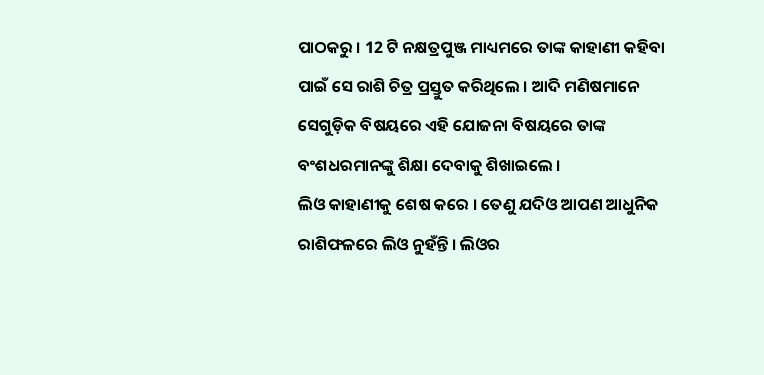ପାଠକରୁ । 12 ଟି ନକ୍ଷତ୍ରପୁଞ୍ଜ ମାଧ୍ୟମରେ ତାଙ୍କ କାହାଣୀ କହିବା ପାଇଁ ସେ ରାଶି ଚିତ୍ର ପ୍ରସ୍ତୁତ କରିଥିଲେ । ଆଦି ମଣିଷମାନେ ସେଗୁଡ଼ିକ ବିଷୟରେ ଏହି ଯୋଜନା ବିଷୟରେ ତାଙ୍କ ବଂଶଧରମାନଙ୍କୁ ଶିକ୍ଷା ଦେବାକୁ ଶିଖାଇଲେ ।
ଲିଓ କାହାଣୀକୁ ଶେଷ କରେ । ତେଣୁ ଯଦିଓ ଆପଣ ଆଧୁନିକ ରାଶିଫଳରେ ଲିଓ ନୁହଁନ୍ତି । ଲିଓର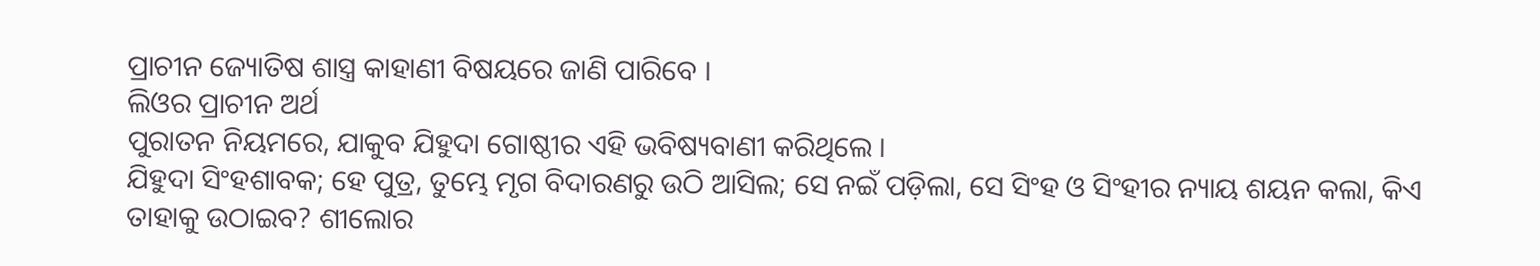ପ୍ରାଚୀନ ଜ୍ୟୋତିଷ ଶାସ୍ତ୍ର କାହାଣୀ ବିଷୟରେ ଜାଣି ପାରିବେ ।
ଲିଓର ପ୍ରାଚୀନ ଅର୍ଥ
ପୁରାତନ ନିୟମରେ, ଯାକୁବ ଯିହୁଦା ଗୋଷ୍ଠୀର ଏହି ଭବିଷ୍ୟବାଣୀ କରିଥିଲେ ।
ଯିହୁଦା ସିଂହଶାବକ; ହେ ପୁତ୍ର, ତୁମ୍ଭେ ମୃଗ ବିଦାରଣରୁ ଉଠି ଆସିଲ; ସେ ନଇଁ ପଡ଼ିଲା, ସେ ସିଂହ ଓ ସିଂହୀର ନ୍ୟାୟ ଶୟନ କଲା, କିଏ ତାହାକୁ ଉଠାଇବ? ଶୀଲୋର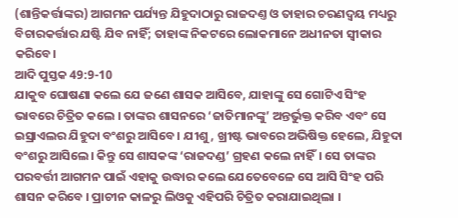(ଶାନ୍ତିକର୍ତ୍ତାଙ୍କର) ଆଗମନ ପର୍ଯ୍ୟନ୍ତ ଯିହୁଦାଠାରୁ ରାଜଦଣ୍ତ ଓ ତାହାର ଚରଣଦ୍ଵୟ ମଧ୍ୟରୁ ବିଚାରକର୍ତ୍ତାର ଯଷ୍ଟି ଯିବ ନାହିଁ; ତାହାଙ୍କ ନିକଟରେ ଲୋକମାନେ ଅଧୀନତା ସ୍ଵୀକାର କରିବେ।
ଆଦି ପୁସ୍ତକ 49:9-10
ଯାକୁବ ଘୋଷଣା କଲେ ଯେ ଜଣେ ଶାସକ ଆସିବେ, ଯାହାଙ୍କୁ ସେ ଗୋଟିଏ ସିଂହ ଭାବରେ ଚିତ୍ରିତ କଲେ । ତାଙ୍କର ଶାସନରେ ‘ଜାତିମାନଙ୍କୁ’ ଅନ୍ତର୍ଭୁକ୍ତ କରିବ ଏବଂ ସେ ଇସ୍ରାଏଲର ଯିହୁଦା ବଂଶରୁ ଆସିବେ। ଯୀଶୁ, ଖ୍ରୀଷ୍ଟ ଭାବରେ ଅଭିଷିକ୍ତ ହେଲେ, ଯିହୁଦା ବଂଶରୁ ଆସିଲେ। କିନ୍ତୁ ସେ ଶାସକଙ୍କ ‘ରାଜଦଣ୍ଡ’ ଗ୍ରହଣ କଲେ ନାହିଁ। ସେ ତାଙ୍କର ପରବର୍ତ୍ତୀ ଆଗମନ ପାଇଁ ଏହାକୁ ଉଦ୍ଧାର କଲେ ଯେତେବେଳେ ସେ ଆସି ସିଂହ ପରି ଶାସନ କରିବେ । ପ୍ରାଚୀନ କାଳରୁ ଲିଓକୁ ଏହିପରି ଚିତ୍ରିତ କରାଯାଇଥିଲା ।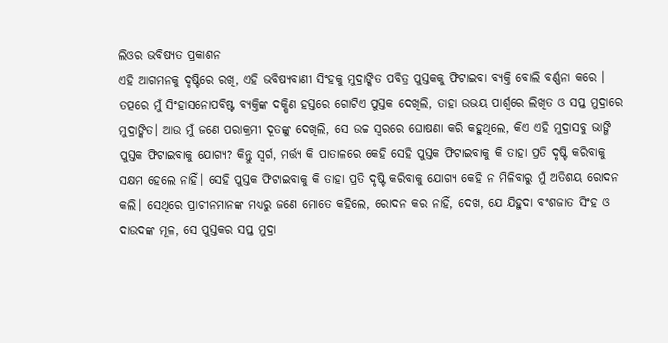ଲିଓର ଭବିଷ୍ୟତ ପ୍ରକାଶନ
ଏହି ଆଗମନକୁ ଦୃଷ୍ଟିରେ ରଖି, ଏହି ଭବିଷ୍ୟବାଣୀ ସିଂହକୁ ମୁଦ୍ରାଙ୍କିତ ପବିତ୍ର ପୁସ୍ତକକୁ ଫିଟାଇବା ବ୍ୟକ୍ତି ବୋଲି ବର୍ଣ୍ଣନା କରେ ।
ତତ୍ପରେ ମୁଁ ସିଂହାସନୋପବିଷ୍ଟ ବ୍ୟକ୍ତିଙ୍କ ଦକ୍ଷିଣ ହସ୍ତରେ ଗୋଟିଏ ପୁସ୍ତକ ଦେଖିଲି, ତାହା ଉଭୟ ପାର୍ଶ୍ଵରେ ଲିଖିତ ଓ ସପ୍ତ ମୁଦ୍ରାରେ ମୁଦ୍ରାଙ୍କିତ। ଆଉ ମୁଁ ଜଣେ ପରାକ୍ରମୀ ଦୂତଙ୍କୁ ଦେଖିଲି, ସେ ଉଚ୍ଚ ସ୍ଵରରେ ଘୋଷଣା କରି କହୁଥିଲେ, କିଏ ଏହି ମୁଦ୍ରାସବୁ ଭାଙ୍ଗି ପୁସ୍ତକ ଫିଟାଇବାକୁ ଯୋଗ୍ୟ? କିନ୍ତୁ ସ୍ଵର୍ଗ, ମର୍ତ୍ତ୍ୟ କି ପାତାଳରେ କେହି ସେହି ପୁସ୍ତକ ଫିଟାଇବାକୁ କି ତାହା ପ୍ରତି ଦୃଷ୍ଟି କରିବାକୁ ସକ୍ଷମ ହେଲେ ନାହିଁ। ସେହି ପୁସ୍ତକ ଫିଟାଇବାକୁ କି ତାହା ପ୍ରତି ଦୃଷ୍ଟି କରିବାକୁ ଯୋଗ୍ୟ କେହି ନ ମିଳିବାରୁ ମୁଁ ଅତିଶୟ ରୋଦନ କଲି। ସେଥିରେ ପ୍ରାଚୀନମାନଙ୍କ ମଧ୍ୟରୁ ଜଣେ ମୋତେ କହିଲେ, ରୋଦନ କର ନାହିଁ, ଦେଖ, ଯେ ଯିହୁଦା ବଂଶଜାତ ସିଂହ ଓ ଦାଉଦଙ୍କ ମୂଳ, ସେ ପୁସ୍ତକର ସପ୍ତ ମୁଦ୍ରା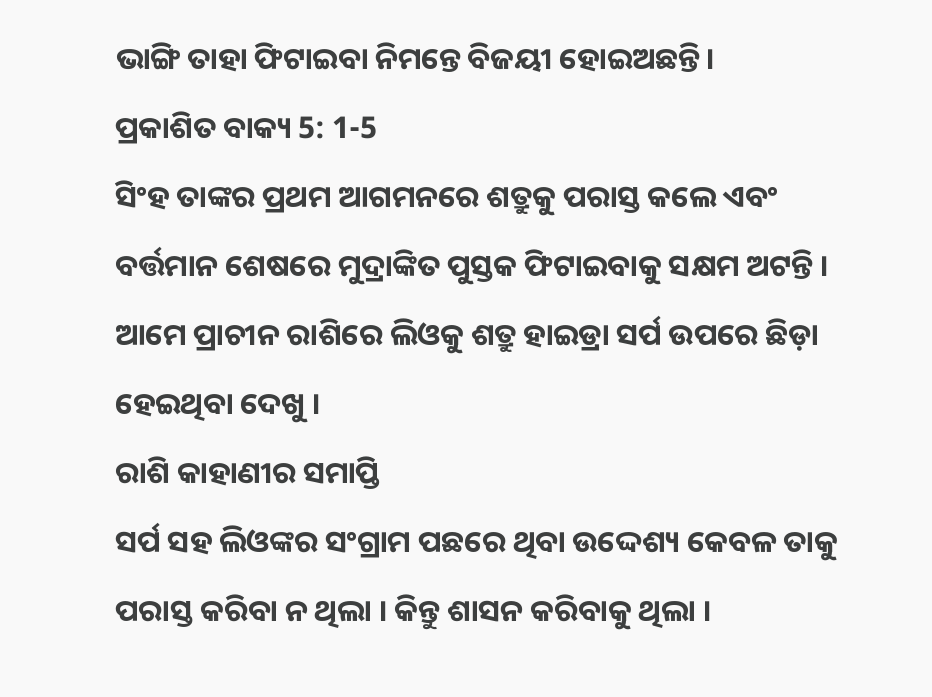ଭାଙ୍ଗି ତାହା ଫିଟାଇବା ନିମନ୍ତେ ବିଜୟୀ ହୋଇଅଛନ୍ତି।
ପ୍ରକାଶିତ ବାକ୍ୟ 5: 1-5
ସିଂହ ତାଙ୍କର ପ୍ରଥମ ଆଗମନରେ ଶତ୍ରୁକୁ ପରାସ୍ତ କଲେ ଏବଂ ବର୍ତ୍ତମାନ ଶେଷରେ ମୁଦ୍ରାଙ୍କିତ ପୁସ୍ତକ ଫିଟାଇବାକୁ ସକ୍ଷମ ଅଟନ୍ତି । ଆମେ ପ୍ରାଚୀନ ରାଶିରେ ଲିଓକୁ ଶତ୍ରୁ ହାଇଡ୍ରା ସର୍ପ ଉପରେ ଛିଡ଼ା ହେଇଥିବା ଦେଖୁ ।
ରାଶି କାହାଣୀର ସମାପ୍ତି
ସର୍ପ ସହ ଲିଓଙ୍କର ସଂଗ୍ରାମ ପଛରେ ଥିବା ଉଦ୍ଦେଶ୍ୟ କେବଳ ତାକୁ ପରାସ୍ତ କରିବା ନ ଥିଲା । କିନ୍ତୁ ଶାସନ କରିବାକୁ ଥିଲା ।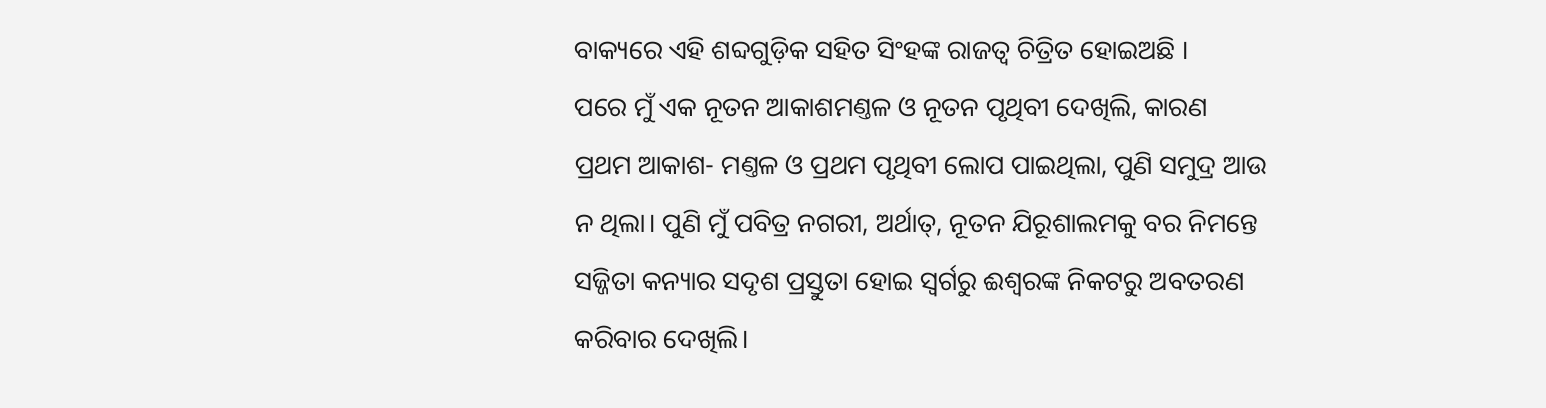ବାକ୍ୟରେ ଏହି ଶବ୍ଦଗୁଡ଼ିକ ସହିତ ସିଂହଙ୍କ ରାଜତ୍ୱ ଚିତ୍ରିତ ହୋଇଅଛି ।
ପରେ ମୁଁ ଏକ ନୂତନ ଆକାଶମଣ୍ତଳ ଓ ନୂତନ ପୃଥିବୀ ଦେଖିଲି, କାରଣ ପ୍ରଥମ ଆକାଶ- ମଣ୍ତଳ ଓ ପ୍ରଥମ ପୃଥିବୀ ଲୋପ ପାଇଥିଲା, ପୁଣି ସମୁଦ୍ର ଆଉ ନ ଥିଲା। ପୁଣି ମୁଁ ପବିତ୍ର ନଗରୀ, ଅର୍ଥାତ୍, ନୂତନ ଯିରୂଶାଲମକୁ ବର ନିମନ୍ତେ ସଜ୍ଜିତା କନ୍ୟାର ସଦୃଶ ପ୍ରସ୍ତୁତା ହୋଇ ସ୍ଵର୍ଗରୁ ଈଶ୍ଵରଙ୍କ ନିକଟରୁ ଅବତରଣ କରିବାର ଦେଖିଲି।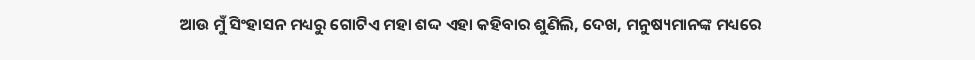ଆଉ ମୁଁ ସିଂହାସନ ମଧ୍ୟରୁ ଗୋଟିଏ ମହା ଶଦ୍ଦ ଏହା କହିବାର ଶୁଣିଲି, ଦେଖ, ମନୁଷ୍ୟମାନଙ୍କ ମଧ୍ୟରେ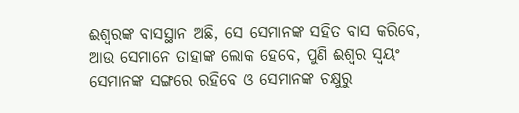ଈଶ୍ଵରଙ୍କ ବାସସ୍ଥାନ ଅଛି, ସେ ସେମାନଙ୍କ ସହିତ ବାସ କରିବେ, ଆଉ ସେମାନେ ତାହାଙ୍କ ଲୋକ ହେବେ, ପୁଣି ଈଶ୍ଵର ସ୍ଵୟଂ ସେମାନଙ୍କ ସଙ୍ଗରେ ରହିବେ ଓ ସେମାନଙ୍କ ଚକ୍ଷୁରୁ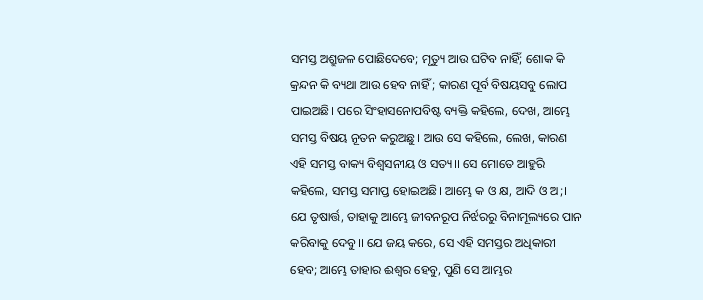ସମସ୍ତ ଅଶ୍ରୁଜଳ ପୋଛିଦେବେ; ମୃତ୍ୟୁ ଆଉ ଘଟିବ ନାହିଁ; ଶୋକ କି କ୍ରନ୍ଦନ କି ବ୍ୟଥା ଆଉ ହେବ ନାହିଁ ; କାରଣ ପୂର୍ବ ବିଷୟସବୁ ଲୋପ ପାଇଅଛି। ପରେ ସିଂହାସନୋପବିଷ୍ଟ ବ୍ୟକ୍ତି କହିଲେ, ଦେଖ, ଆମ୍ଭେ ସମସ୍ତ ବିଷୟ ନୂତନ କରୁଅଛୁ। ଆଉ ସେ କହିଲେ, ଲେଖ, କାରଣ ଏହି ସମସ୍ତ ବାକ୍ୟ ବିଶ୍ଵସନୀୟ ଓ ସତ୍ୟ।। ସେ ମୋତେ ଆହୁରି କହିଲେ, ସମସ୍ତ ସମାପ୍ତ ହୋଇଅଛି। ଆମ୍ଭେ କ ଓ କ୍ଷ, ଆଦି ଓ ଅ;। ଯେ ତୃଷାର୍ତ୍ତ, ତାହାକୁ ଆମ୍ଭେ ଜୀବନରୂପ ନିର୍ଝରରୁ ବିନାମୂଲ୍ୟରେ ପାନ କରିବାକୁ ଦେବୁ।। ଯେ ଜୟ କରେ, ସେ ଏହି ସମସ୍ତର ଅଧିକାରୀ ହେବ; ଆମ୍ଭେ ତାହାର ଈଶ୍ଵର ହେବୁ, ପୁଣି ସେ ଆମ୍ଭର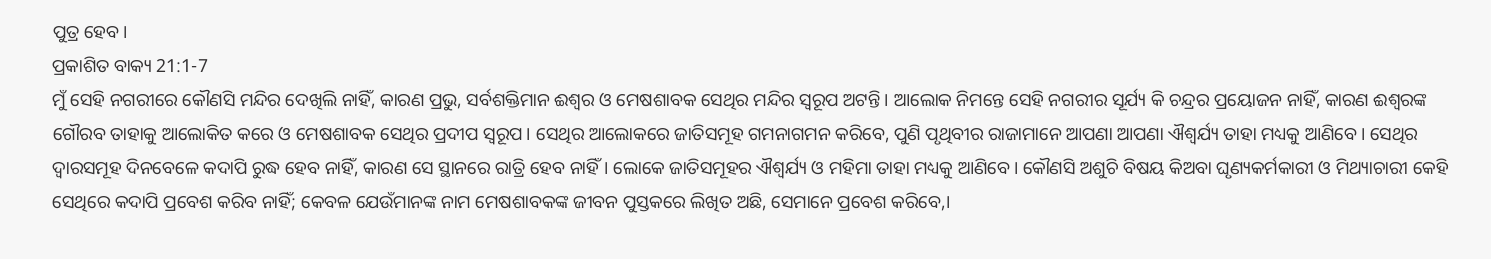ପୁତ୍ର ହେବ।
ପ୍ରକାଶିତ ବାକ୍ୟ 21:1-7
ମୁଁ ସେହି ନଗରୀରେ କୌଣସି ମନ୍ଦିର ଦେଖିଲି ନାହିଁ, କାରଣ ପ୍ରଭୁ, ସର୍ବଶକ୍ତିମାନ ଈଶ୍ଵର ଓ ମେଷଶାବକ ସେଥିର ମନ୍ଦିର ସ୍ଵରୂପ ଅଟନ୍ତି। ଆଲୋକ ନିମନ୍ତେ ସେହି ନଗରୀର ସୂର୍ଯ୍ୟ କି ଚନ୍ଦ୍ରର ପ୍ରୟୋଜନ ନାହିଁ, କାରଣ ଈଶ୍ଵରଙ୍କ ଗୌରବ ତାହାକୁ ଆଲୋକିତ କରେ ଓ ମେଷଶାବକ ସେଥିର ପ୍ରଦୀପ ସ୍ଵରୂପ। ସେଥିର ଆଲୋକରେ ଜାତିସମୂହ ଗମନାଗମନ କରିବେ, ପୁଣି ପୃଥିବୀର ରାଜାମାନେ ଆପଣା ଆପଣା ଐଶ୍ଵର୍ଯ୍ୟ ତାହା ମଧ୍ୟକୁ ଆଣିବେ। ସେଥିର ଦ୍ଵାରସମୂହ ଦିନବେଳେ କଦାପି ରୁଦ୍ଧ ହେବ ନାହିଁ, କାରଣ ସେ ସ୍ଥାନରେ ରାତ୍ରି ହେବ ନାହିଁ। ଲୋକେ ଜାତିସମୂହର ଐଶ୍ଵର୍ଯ୍ୟ ଓ ମହିମା ତାହା ମଧ୍ୟକୁ ଆଣିବେ। କୌଣସି ଅଶୁଚି ବିଷୟ କିଅବା ଘୃଣ୍ୟକର୍ମକାରୀ ଓ ମିଥ୍ୟାଚାରୀ କେହି ସେଥିରେ କଦାପି ପ୍ରବେଶ କରିବ ନାହିଁ; କେବଳ ଯେଉଁମାନଙ୍କ ନାମ ମେଷଶାବକଙ୍କ ଜୀବନ ପୁସ୍ତକରେ ଲିଖିତ ଅଛି, ସେମାନେ ପ୍ରବେଶ କରିବେ,।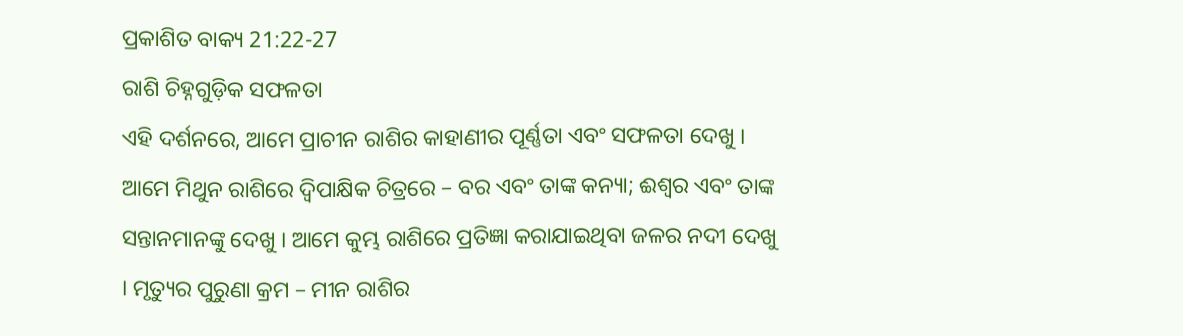ପ୍ରକାଶିତ ବାକ୍ୟ 21:22-27
ରାଶି ଚିହ୍ନଗୁଡ଼ିକ ସଫଳତା
ଏହି ଦର୍ଶନରେ, ଆମେ ପ୍ରାଚୀନ ରାଶିର କାହାଣୀର ପୂର୍ଣ୍ଣତା ଏବଂ ସଫଳତା ଦେଖୁ । ଆମେ ମିଥୁନ ରାଶିରେ ଦ୍ୱିପାକ୍ଷିକ ଚିତ୍ରରେ – ବର ଏବଂ ତାଙ୍କ କନ୍ୟା; ଈଶ୍ଵର ଏବଂ ତାଙ୍କ ସନ୍ତାନମାନଙ୍କୁ ଦେଖୁ । ଆମେ କୁମ୍ଭ ରାଶିରେ ପ୍ରତିଜ୍ଞା କରାଯାଇଥିବା ଜଳର ନଦୀ ଦେଖୁ । ମୃତ୍ୟୁର ପୁରୁଣା କ୍ରମ – ମୀନ ରାଶିର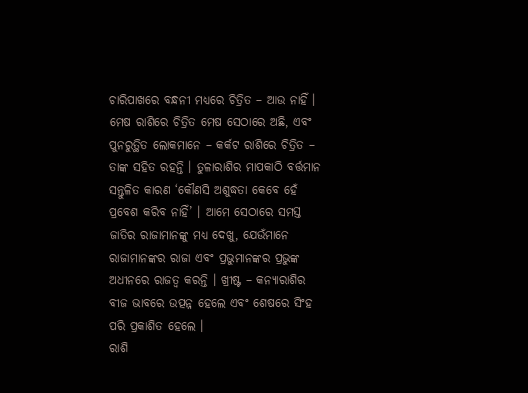ଚାରିପାଖରେ ବନ୍ଧନୀ ମଧ୍ୟରେ ଚିତ୍ରିତ – ଆଉ ନାହିଁ । ମେଷ ରାଶିରେ ଚିତ୍ରିତ ମେଷ ସେଠାରେ ଅଛି, ଏବଂ ପୁନରୁତ୍ଥିତ ଲୋକମାନେ – କର୍କଟ ରାଶିରେ ଚିତ୍ରିତ – ତାଙ୍କ ସହିତ ରହନ୍ତି । ତୁଳାରାଶିର ମାପକାଠି ବର୍ତ୍ତମାନ ସନ୍ତୁଳିତ କାରଣ ‘କୌଣସି ଅଶୁଦ୍ଧତା କେବେ ହେଁ ପ୍ରବେଶ କରିବ ନାହିଁ’ । ଆମେ ସେଠାରେ ସମସ୍ତ ଜାତିର ରାଜାମାନଙ୍କୁ ମଧ୍ୟ ଦେଖୁ, ଯେଉଁମାନେ ରାଜାମାନଙ୍କର ରାଜା ଏବଂ ପ୍ରଭୁମାନଙ୍କର ପ୍ରଭୁଙ୍କ ଅଧୀନରେ ରାଜତ୍ୱ କରନ୍ତି । ଖ୍ରୀଷ୍ଟ – କନ୍ୟାରାଶିର ବୀଜ ଭାବରେ ଉତ୍ପନ୍ନ ହେଲେ ଏବଂ ଶେଷରେ ସିଂହ ପରି ପ୍ରକାଶିତ ହେଲେ ।
ରାଶି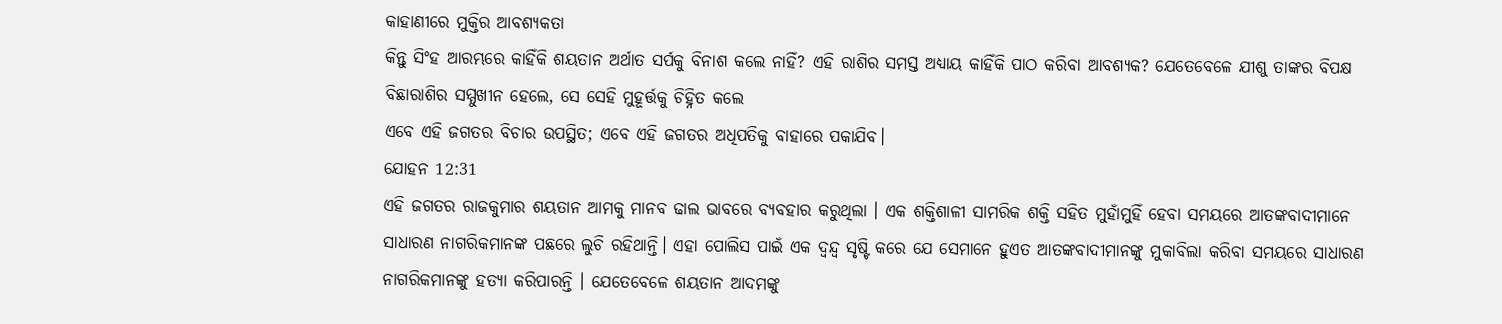କାହାଣୀରେ ମୁକ୍ତିର ଆବଶ୍ୟକତା
କିନ୍ତୁ ସିଂହ ଆରମ୍ଭରେ କାହିଁକି ଶୟତାନ ଅର୍ଥାତ ସର୍ପକୁ ବିନାଶ କଲେ ନାହିଁ? ଏହି ରାଶିର ସମସ୍ତ ଅଧ୍ୟାୟ କାହିଁକି ପାଠ କରିବା ଆବଶ୍ୟକ? ଯେତେବେଳେ ଯୀଶୁ ତାଙ୍କର ବିପକ୍ଷ ବିଛାରାଶିର ସମ୍ମୁଖୀନ ହେଲେ, ସେ ସେହି ମୁହୂର୍ତ୍ତକୁ ଚିହ୍ନିତ କଲେ
ଏବେ ଏହି ଜଗତର ବିଚାର ଉପସ୍ଥିତ; ଏବେ ଏହି ଜଗତର ଅଧିପତିକୁ ବାହାରେ ପକାଯିବ।
ଯୋହନ 12:31
ଏହି ଜଗତର ରାଜକୁମାର ଶୟତାନ ଆମକୁ ମାନବ ଢାଲ ଭାବରେ ବ୍ୟବହାର କରୁଥିଲା । ଏକ ଶକ୍ତିଶାଳୀ ସାମରିକ ଶକ୍ତି ସହିତ ମୁହାଁମୁହିଁ ହେବା ସମୟରେ ଆତଙ୍କବାଦୀମାନେ ସାଧାରଣ ନାଗରିକମାନଙ୍କ ପଛରେ ଲୁଚି ରହିଥାନ୍ତି। ଏହା ପୋଲିସ ପାଇଁ ଏକ ଦ୍ୱନ୍ଦ୍ୱ ସୃଷ୍ଟି କରେ ଯେ ସେମାନେ ହୁଏତ ଆତଙ୍କବାଦୀମାନଙ୍କୁ ମୁକାବିଲା କରିବା ସମୟରେ ସାଧାରଣ ନାଗରିକମାନଙ୍କୁ ହତ୍ୟା କରିପାରନ୍ତି । ଯେତେବେଳେ ଶୟତାନ ଆଦମଙ୍କୁ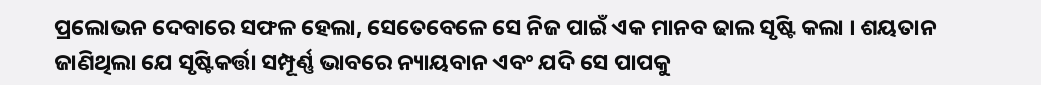ପ୍ରଲୋଭନ ଦେବାରେ ସଫଳ ହେଲା, ସେତେବେଳେ ସେ ନିଜ ପାଇଁ ଏକ ମାନବ ଢାଲ ସୃଷ୍ଟି କଲା । ଶୟତାନ ଜାଣିଥିଲା ଯେ ସୃଷ୍ଟିକର୍ତ୍ତା ସମ୍ପୂର୍ଣ୍ଣ ଭାବରେ ନ୍ୟାୟବାନ ଏବଂ ଯଦି ସେ ପାପକୁ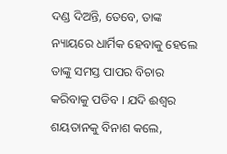ଦଣ୍ଡ ଦିଅନ୍ତି, ତେବେ, ତାଙ୍କ ନ୍ୟାୟରେ ଧାର୍ମିକ ହେବାକୁ ହେଲେ ତାଙ୍କୁ ସମସ୍ତ ପାପର ବିଚାର କରିବାକୁ ପଡିବ । ଯଦି ଈଶ୍ଵର ଶୟତାନକୁ ବିନାଶ କଲେ,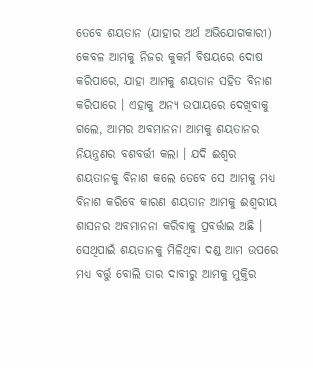ତେବେ ଶୟତାନ (ଯାହାର ଅର୍ଥ ଅଭିଯୋଗକାରୀ) କେବଳ ଆମକୁ ନିଜର କୁକର୍ମ ବିଷୟରେ ଦୋଷ କରିପାରେ, ଯାହା ଆମକୁ ଶୟତାନ ସହିତ ବିନାଶ କରିପାରେ । ଏହାକୁ ଅନ୍ୟ ଉପାୟରେ ଦେଖିବାକୁ ଗଲେ, ଆମର ଅବମାନନା ଆମକୁ ଶୟତାନର ନିୟନ୍ତ୍ରଣର ବଶବର୍ତ୍ତୀ କଲା । ଯଦି ଈଶ୍ଵର ଶୟତାନକୁ ବିନାଶ କଲେ ତେବେ ସେ ଆମକୁ ମଧ୍ୟ ବିନାଶ କରିବେ କାରଣ ଶୟତାନ ଆମକୁ ଈଶ୍ୱରୀୟ ଶାସନର ଅବମାନନା କରିବାକୁ ପ୍ରବର୍ତ୍ତାଇ ଅଛି ।
ସେଥିପାଇଁ ଶୟତାନକୁ ମିଳିଥିବା ଦଣ୍ଡ ଆମ ଉପରେ ମଧ୍ୟ ବର୍ତ୍ତୁ ବୋଲି ତାର ଦାବୀରୁ ଆମକୁ ମୁକ୍ତିର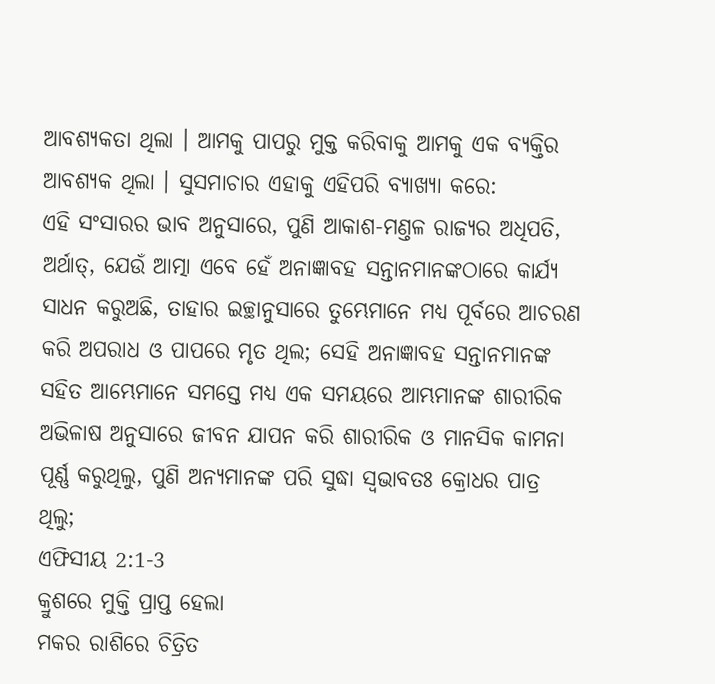ଆବଶ୍ୟକତା ଥିଲା । ଆମକୁ ପାପରୁ ମୁକ୍ତ କରିବାକୁ ଆମକୁ ଏକ ବ୍ୟକ୍ତିର ଆବଶ୍ୟକ ଥିଲା । ସୁସମାଚାର ଏହାକୁ ଏହିପରି ବ୍ୟାଖ୍ୟା କରେ:
ଏହି ସଂସାରର ଭାବ ଅନୁସାରେ, ପୁଣି ଆକାଶ-ମଣ୍ତଳ ରାଜ୍ୟର ଅଧିପତି, ଅର୍ଥାତ୍, ଯେଉଁ ଆତ୍ମା ଏବେ ହେଁ ଅନାଜ୍ଞାବହ ସନ୍ତାନମାନଙ୍କଠାରେ କାର୍ଯ୍ୟ ସାଧନ କରୁଅଛି, ତାହାର ଇଚ୍ଛାନୁସାରେ ତୁମ୍ଭେମାନେ ମଧ୍ୟ ପୂର୍ବରେ ଆଚରଣ କରି ଅପରାଧ ଓ ପାପରେ ମୃତ ଥିଲ; ସେହି ଅନାଜ୍ଞାବହ ସନ୍ତାନମାନଙ୍କ ସହିତ ଆମ୍ଭେମାନେ ସମସ୍ତେ ମଧ୍ୟ ଏକ ସମୟରେ ଆମ୍ଭମାନଙ୍କ ଶାରୀରିକ ଅଭିଳାଷ ଅନୁସାରେ ଜୀବନ ଯାପନ କରି ଶାରୀରିକ ଓ ମାନସିକ କାମନା ପୂର୍ଣ୍ଣ କରୁଥିଲୁ, ପୁଣି ଅନ୍ୟମାନଙ୍କ ପରି ସୁଦ୍ଧା ସ୍ଵଭାବତଃ କ୍ରୋଧର ପାତ୍ର ଥିଲୁ;
ଏଫିସୀୟ 2:1-3
କ୍ରୁଶରେ ମୁକ୍ତି ପ୍ରାପ୍ତ ହେଲା
ମକର ରାଶିରେ ଚିତ୍ରିତ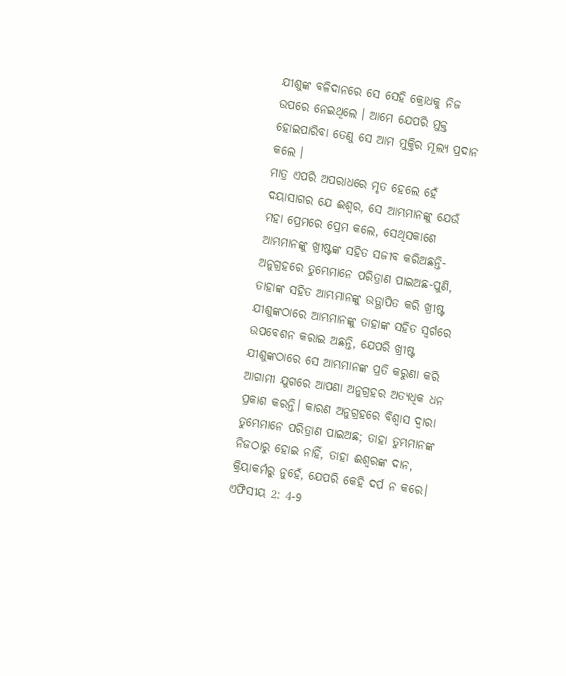ଯୀଶୁଙ୍କ ବଳିଦାନରେ ସେ ସେହି କ୍ରୋଧକୁ ନିଜ ଉପରେ ନେଇଥିଲେ । ଆମେ ଯେପରି ମୁକ୍ତ ହୋଇପାରିବା ତେଣୁ ସେ ଆମ ମୁକ୍ତିର ମୂଲ୍ୟ ପ୍ରଦାନ କଲେ ।
ମାତ୍ର ଏପରି ଅପରାଧରେ ମୃତ ହେଲେ ହେଁ ଦୟାସାଗର ଯେ ଈଶ୍ଵର, ସେ ଆମ୍ଭମାନଙ୍କୁ ଯେଉଁ ମହା ପ୍ରେମରେ ପ୍ରେମ କଲେ, ସେଥିସକାଶେ ଆମ୍ଭମାନଙ୍କୁ ଖ୍ରୀଷ୍ଟଙ୍କ ସହିତ ସଜୀବ କରିଅଛନ୍ତି- ଅନୁଗ୍ରହରେ ତୁମ୍ଭେମାନେ ପରିତ୍ରାଣ ପାଇଅଛ-ପୁଣି, ତାହାଙ୍କ ସହିତ ଆମ୍ଭମାନଙ୍କୁ ଉତ୍ଥାପିତ କରି ଖ୍ରୀଷ୍ଟ ଯୀଶୁଙ୍କଠାରେ ଆମ୍ଭମାନଙ୍କୁ ତାହାଙ୍କ ସହିତ ସ୍ଵର୍ଗରେ ଉପବେଶନ କରାଇ ଅଛନ୍ତି, ଯେପରି ଖ୍ରୀଷ୍ଟ ଯୀଶୁଙ୍କଠାରେ ସେ ଆମ୍ଭମାନଙ୍କ ପ୍ରତି କରୁଣା କରି ଆଗାମୀ ଯୁଗରେ ଆପଣା ଅନୁଗ୍ରହର ଅତ୍ୟଧିକ ଧନ ପ୍ରକାଶ କରନ୍ତି। କାରଣ ଅନୁଗ୍ରହରେ ବିଶ୍ଵାସ ଦ୍ଵାରା ତୁମ୍ଭେମାନେ ପରିତ୍ରାଣ ପାଇଅଛ; ତାହା ତୁମ୍ଭମାନଙ୍କ ନିଜଠାରୁ ହୋଇ ନାହିଁ, ତାହା ଈଶ୍ଵରଙ୍କ ଦାନ, କ୍ରିୟାକର୍ମରୁ ନୁହେଁ, ଯେପରି କେହି ଦର୍ପ ନ କରେ।
ଏଫିସୀୟ 2: 4-9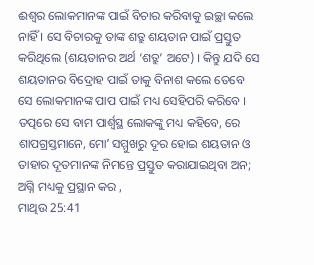ଈଶ୍ଵର ଲୋକମାନଙ୍କ ପାଇଁ ବିଚାର କରିବାକୁ ଇଚ୍ଛା କଲେ ନାହିଁ । ସେ ବିଚାରକୁ ତାଙ୍କ ଶତ୍ରୁ ଶୟତାନ ପାଇଁ ପ୍ରସ୍ତୁତ କରିଥିଲେ (ଶୟତାନର ଅର୍ଥ ‘ଶତ୍ରୁ’ ଅଟେ) । କିନ୍ତୁ ଯଦି ସେ ଶୟତାନର ବିଦ୍ରୋହ ପାଇଁ ତାକୁ ବିନାଶ କଲେ ତେବେ ସେ ଲୋକମାନଙ୍କ ପାପ ପାଇଁ ମଧ୍ୟ ସେହିପରି କରିବେ ।
ତତ୍ପରେ ସେ ବାମ ପାର୍ଶ୍ଵସ୍ଥ ଲୋକଙ୍କୁ ମଧ୍ୟ କହିବେ, ରେ ଶାପଗ୍ରସ୍ତମାନେ, ମୋʼ ସମ୍ମୁଖରୁ ଦୂର ହୋଇ ଶୟତାନ ଓ ତାହାର ଦୂତମାନଙ୍କ ନିମନ୍ତେ ପ୍ରସ୍ତୁତ କରାଯାଇଥିବା ଅନ; ଅଗ୍ନି ମଧ୍ୟକୁ ପ୍ରସ୍ଥାନ କର ,
ମାଥିଉ 25:41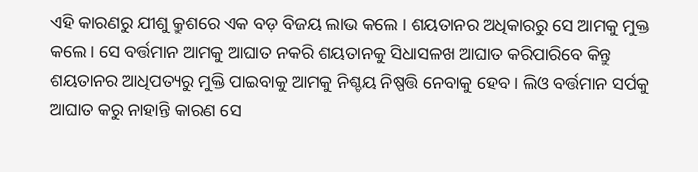ଏହି କାରଣରୁ ଯୀଶୁ କ୍ରୁଶରେ ଏକ ବଡ଼ ବିଜୟ ଲାଭ କଲେ । ଶୟତାନର ଅଧିକାରରୁ ସେ ଆମକୁ ମୁକ୍ତ କଲେ। ସେ ବର୍ତ୍ତମାନ ଆମକୁ ଆଘାତ ନକରି ଶୟତାନକୁ ସିଧାସଳଖ ଆଘାତ କରିପାରିବେ କିନ୍ତୁ ଶୟତାନର ଆଧିପତ୍ୟରୁ ମୁକ୍ତି ପାଇବାକୁ ଆମକୁ ନିଶ୍ଚୟ ନିଷ୍ପତ୍ତି ନେବାକୁ ହେବ । ଲିଓ ବର୍ତ୍ତମାନ ସର୍ପକୁ ଆଘାତ କରୁ ନାହାନ୍ତି କାରଣ ସେ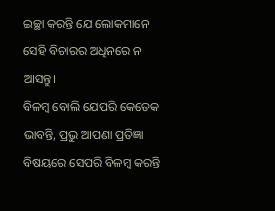ଇଚ୍ଛା କରନ୍ତି ଯେ ଲୋକମାନେ ସେହି ବିଚାରର ଅଧିନରେ ନ ଆସନ୍ତୁ।
ବିଳମ୍ଵ ବୋଲି ଯେପରି କେତେକ ଭାବନ୍ତି, ପ୍ରଭୁ ଆପଣା ପ୍ରତିଜ୍ଞା ବିଷୟରେ ସେପରି ବିଳମ୍ଵ କରନ୍ତି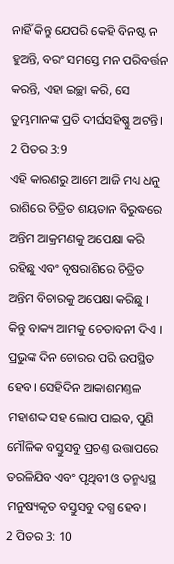ନାହିଁ କିନ୍ତୁ ଯେପରି କେହି ବିନଷ୍ଟ ନ ହୁଅନ୍ତି, ବରଂ ସମସ୍ତେ ମନ ପରିବର୍ତ୍ତନ କରନ୍ତି, ଏହା ଇଚ୍ଛା କରି, ସେ ତୁମ୍ଭମାନଙ୍କ ପ୍ରତି ଦୀର୍ଘସହିଷ୍ଣୁ ଅଟନ୍ତି।
2 ପିତର 3:9
ଏହି କାରଣରୁ ଆମେ ଆଜି ମଧ୍ୟ ଧନୁ ରାଶିରେ ଚିତ୍ରିତ ଶୟତାନ ବିରୁଦ୍ଧରେ ଅନ୍ତିମ ଆକ୍ରମଣକୁ ଅପେକ୍ଷା କରି ରହିଛୁ ଏବଂ ବୃଷରାଶିରେ ଚିତ୍ରିତ ଅନ୍ତିମ ବିଚାରକୁ ଅପେକ୍ଷା କରିଛୁ । କିନ୍ତୁ ବାକ୍ୟ ଆମକୁ ଚେତାବନୀ ଦିଏ ।
ପ୍ରଭୁଙ୍କ ଦିନ ଚୋରର ପରି ଉପସ୍ଥିତ ହେବ। ସେହିଦିନ ଆକାଶମଣ୍ତଳ ମହାଶଦ୍ଦ ସହ ଲୋପ ପାଇବ, ପୁଣି ମୌଳିକ ବସ୍ତୁସବୁ ପ୍ରଚଣ୍ତ ଉତ୍ତାପରେ ତରଳିଯିବ ଏବଂ ପୃଥିବୀ ଓ ତନ୍ମଧ୍ୟସ୍ଥ ମନୁଷ୍ୟକୃତ ବସ୍ତୁସବୁ ଦଗ୍ଧ ହେବ।
2 ପିତର 3: 10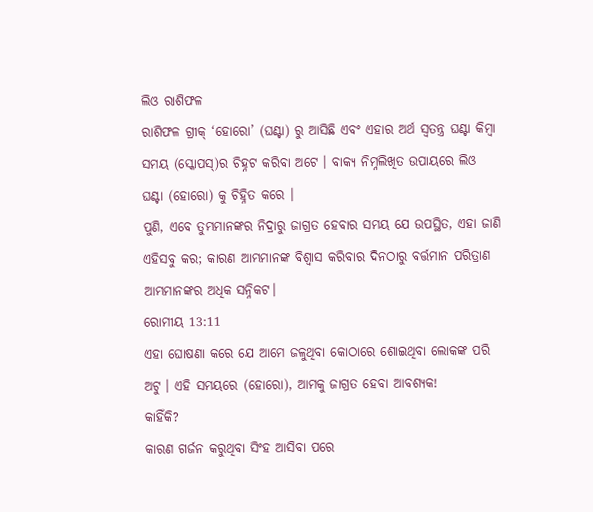ଲିଓ ରାଶିଫଳ
ରାଶିଫଳ ଗ୍ରୀକ୍ ‘ହୋରୋ’ (ଘଣ୍ଟା) ରୁ ଆସିଛି ଏବଂ ଏହାର ଅର୍ଥ ସ୍ୱତନ୍ତ୍ର ଘଣ୍ଟା କିମ୍ବା ସମୟ (ସ୍କୋପସ୍)ର ଚିହ୍ନଟ କରିବା ଅଟେ । ବାକ୍ୟ ନିମ୍ନଲିଖିତ ଉପାୟରେ ଲିଓ ଘଣ୍ଟା (ହୋରୋ) କୁ ଚିହ୍ନିତ କରେ ।
ପୁଣି, ଏବେ ତୁମ୍ଭମାନଙ୍କର ନିଦ୍ରାରୁ ଜାଗ୍ରତ ହେବାର ସମୟ ଯେ ଉପସ୍ଥିତ, ଏହା ଜାଣି ଏହିସବୁ କର; କାରଣ ଆମ୍ଭମାନଙ୍କ ବିଶ୍ଵାସ କରିବାର ଦିନଠାରୁ ବର୍ତ୍ତମାନ ପରିତ୍ରାଣ ଆମ୍ଭମାନଙ୍କର ଅଧିକ ସନ୍ନିକଟ।
ରୋମୀୟ 13:11
ଏହା ଘୋଷଣା କରେ ଯେ ଆମେ ଜଳୁଥିବା କୋଠାରେ ଶୋଇଥିବା ଲୋକଙ୍କ ପରି ଅଟୁ । ଏହି ସମୟରେ (ହୋରୋ), ଆମକୁ ଜାଗ୍ରତ ହେବା ଆବଶ୍ୟକ!
କାହିଁକି?
କାରଣ ଗର୍ଜନ କରୁଥିବା ସିଂହ ଆସିବା ପରେ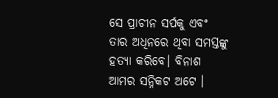ସେ ପ୍ରାଚୀନ ସର୍ପକୁ ଏବଂ ତାର ଅଧିନରେ ଥିବା ସମସ୍ତଙ୍କୁ ହତ୍ୟା କରିବେ। ବିନାଶ ଆମର ସନ୍ନିକଟ ଅଟେ ।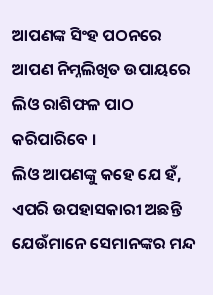ଆପଣଙ୍କ ସିଂହ ପଠନରେ
ଆପଣ ନିମ୍ନଲିଖିତ ଉପାୟରେ ଲିଓ ରାଶିଫଳ ପାଠ କରିପାରିବେ ।
ଲିଓ ଆପଣଙ୍କୁ କହେ ଯେ ହଁ, ଏପରି ଉପହାସକାରୀ ଅଛନ୍ତି ଯେଉଁମାନେ ସେମାନଙ୍କର ମନ୍ଦ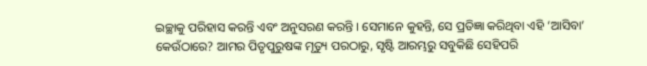ଇଚ୍ଛାକୁ ପରିହାସ କରନ୍ତି ଏବଂ ଅନୁସରଣ କରନ୍ତି । ସେମାନେ କୁହନ୍ତି, ସେ ପ୍ରତିଜ୍ଞା କରିଥିବା ଏହି ‘ଆସିବା’ କେଉଁଠାରେ? ଆମର ପିତୃପୁରୁଷଙ୍କ ମୃତ୍ୟୁ ପରଠାରୁ, ସୃଷ୍ଟି ଆରମ୍ଭରୁ ସବୁକିଛି ସେହିପରି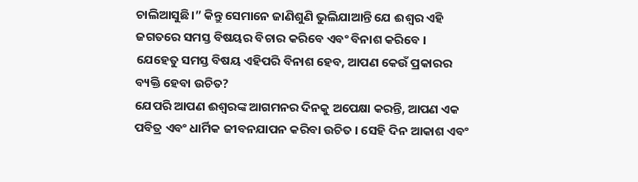ଚାଲିଆସୁଛି।” କିନ୍ତୁ ସେମାନେ ଜାଣିଶୁଣି ଭୁଲିଯାଆନ୍ତି ଯେ ଈଶ୍ଵର ଏହି ଜଗତରେ ସମସ୍ତ ବିଷୟର ବିଚାର କରିବେ ଏବଂ ବିନାଶ କରିବେ ।
ଯେହେତୁ ସମସ୍ତ ବିଷୟ ଏହିପରି ବିନାଶ ହେବ, ଆପଣ କେଉଁ ପ୍ରକାରର ବ୍ୟକ୍ତି ହେବା ଉଚିତ?
ଯେପରି ଆପଣ ଈଶ୍ଵରଙ୍କ ଆଗମନର ଦିନକୁ ଅପେକ୍ଷା କରନ୍ତି, ଆପଣ ଏକ ପବିତ୍ର ଏବଂ ଧାର୍ମିକ ଜୀବନଯାପନ କରିବା ଉଚିତ । ସେହି ଦିନ ଆକାଶ ଏବଂ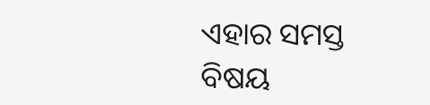ଏହାର ସମସ୍ତ ବିଷୟ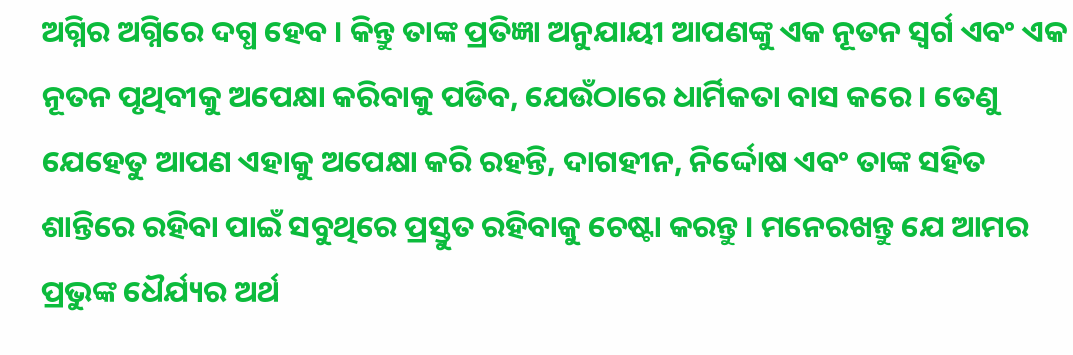ଅଗ୍ନିର ଅଗ୍ନିରେ ଦଗ୍ଧ ହେବ । କିନ୍ତୁ ତାଙ୍କ ପ୍ରତିଜ୍ଞା ଅନୁଯାୟୀ ଆପଣଙ୍କୁ ଏକ ନୂତନ ସ୍ୱର୍ଗ ଏବଂ ଏକ ନୂତନ ପୃଥିବୀକୁ ଅପେକ୍ଷା କରିବାକୁ ପଡିବ, ଯେଉଁଠାରେ ଧାର୍ମିକତା ବାସ କରେ । ତେଣୁ ଯେହେତୁ ଆପଣ ଏହାକୁ ଅପେକ୍ଷା କରି ରହନ୍ତି, ଦାଗହୀନ, ନିର୍ଦ୍ଦୋଷ ଏବଂ ତାଙ୍କ ସହିତ ଶାନ୍ତିରେ ରହିବା ପାଇଁ ସବୁଥିରେ ପ୍ରସ୍ତୁତ ରହିବାକୁ ଚେଷ୍ଟା କରନ୍ତୁ । ମନେରଖନ୍ତୁ ଯେ ଆମର ପ୍ରଭୁଙ୍କ ଧୈର୍ଯ୍ୟର ଅର୍ଥ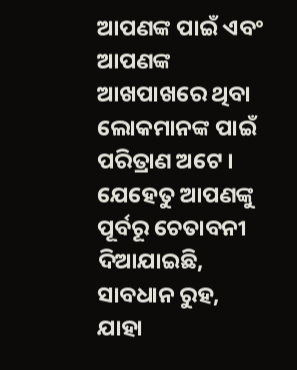ଆପଣଙ୍କ ପାଇଁ ଏବଂ ଆପଣଙ୍କ ଆଖପାଖରେ ଥିବା ଲୋକମାନଙ୍କ ପାଇଁ ପରିତ୍ରାଣ ଅଟେ । ଯେହେତୁ ଆପଣଙ୍କୁ ପୂର୍ବରୂ ଚେତାବନୀ ଦିଆଯାଇଛି, ସାବଧାନ ରୁହ, ଯାହା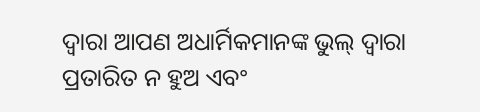ଦ୍ଵାରା ଆପଣ ଅଧାର୍ମିକମାନଙ୍କ ଭୁଲ୍ ଦ୍ୱାରା ପ୍ରତାରିତ ନ ହୁଅ ଏବଂ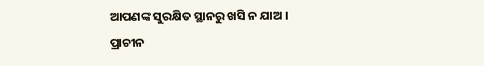ଆପଣଙ୍କ ସୁରକ୍ଷିତ ସ୍ଥାନରୁ ଖସି ନ ଯାଅ ।
ପ୍ରାଚୀନ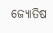ଜ୍ୟୋତିଷ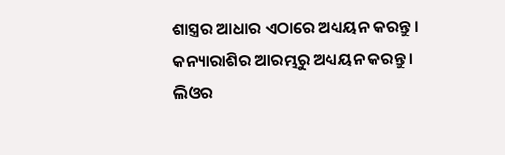ଶାସ୍ତ୍ରର ଆଧାର ଏଠାରେ ଅଧ୍ୟୟନ କରନ୍ତୁ । କନ୍ୟାରାଶିର ଆରମ୍ଭରୁ ଅଧ୍ୟୟନ କରନ୍ତୁ ।
ଲିଓର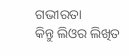ଗଭୀରତା
କିନ୍ତୁ ଲିଓର ଲିଖିତ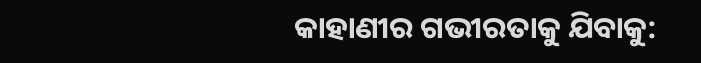କାହାଣୀର ଗଭୀରତାକୁ ଯିବାକୁ: